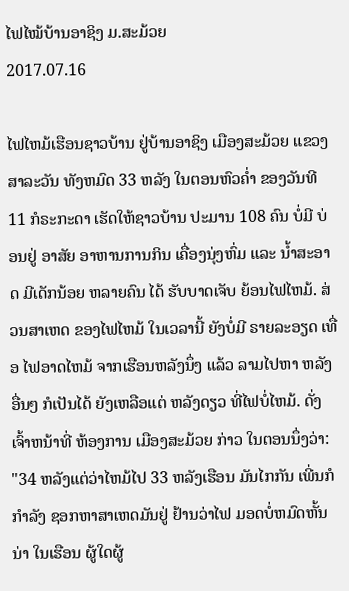ໄຟໄໝ້ບ້ານອາຊິງ ມ.ສະມ້ວຍ
2017.07.16

ໄຟໄຫມ້ເຮືອນຊາວບ້ານ ຢູ່ບ້ານອາຊິງ ເມືອງສະມ້ວຍ ແຂວງສາລະວັນ ທັງຫມົດ 33 ຫລັງ ໃນຕອນຫົວຄ່ຳ ຂອງວັນທີ 11 ກໍຣະກະດາ ເຮັດໃຫ້ຊາວບ້ານ ປະມານ 108 ຄົນ ບໍ່ມີ ບ່ອນຢູ່ ອາສັຍ ອາຫານການກິນ ເຄື່ອງນຸ່ງຫົ່ມ ແລະ ນ້ຳສະອາດ ມີເດັກນ້ອຍ ຫລາຍຄົນ ໄດ້ ຮັບບາດເຈັບ ຍ້ອນໄຟໄຫມ້. ສ່ວນສາເຫດ ຂອງໄຟໄຫມ້ ໃນເວລານີ້ ຍັງບໍ່ມີ ຣາຍລະອຽດ ເທື່ອ ໄຟອາດໄຫມ້ ຈາກເຮືອນຫລັງນຶ່ງ ແລ້ວ ລາມໄປຫາ ຫລັງອື່ນໆ ກໍເປັນໄດ້ ຍັງເຫລືອແຕ່ ຫລັງດຽວ ທີ່ໄຟບໍ່ໄຫມ້. ດັ່ງ ເຈົ້າຫນ້າທີ່ ຫ້ອງການ ເມືອງສະມ້ວຍ ກ່າວ ໃນຕອນນຶ່ງວ່າ:
"34 ຫລັງແຕ່ວ່າໄຫມ້ໄປ 33 ຫລັງເຮືອນ ມັນໄກກັນ ເພີ່ນກໍກຳລັງ ຊອກຫາສາເຫດມັນຢູ່ ຢ້ານວ່າໄຟ ມອດບໍ່ຫມົດຫັ້ນນ່າ ໃນເຮືອນ ຜູ້ໃດຜູ້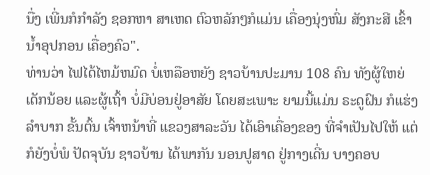ນື່ງ ເພີ່ນກໍກຳລັງ ຊອກຫາ ສາເຫດ ຕົວຫລັກໆກໍແມ່ນ ເຄື່ອງນຸ່ງຫົ່ມ ສັງກະສີ ເຂົ້ານ້ຳອຸປກອນ ເຄື່ອງຄົວ".
ທ່ານວ່າ ໄຟໄດ້ໄຫມ້ຫມົດ ບໍ່ເຫລືອຫຍັງ ຊາວບ້ານປະມານ 108 ຄົນ ທັງຜູ້ໃຫຍ່ເດັກນ້ອຍ ແລະຜູ້ເຖົ້າ ບໍ່ມີບ່ອນຢູ່ອາສັຍ ໂດຍສະເພາະ ຍາມນີ້ແມ່ນ ຣະດູຝົນ ກໍແຮ່ງລຳບາກ ຂັ້ນຕົ້ນ ເຈົ້າຫນ້າທີ່ ແຂວງສາລະວັນ ໄດ້ເອົາເຄື່ອງຂອງ ທີ່ຈຳເປັນໄປໃຫ້ ແຕ່ກໍຍັງບໍ່ພໍ ປັດຈຸບັນ ຊາວບ້ານ ໄດ້ພາກັນ ນອນປູສາດ ຢູ່ກາງເດີ່ນ ບາງຄອບ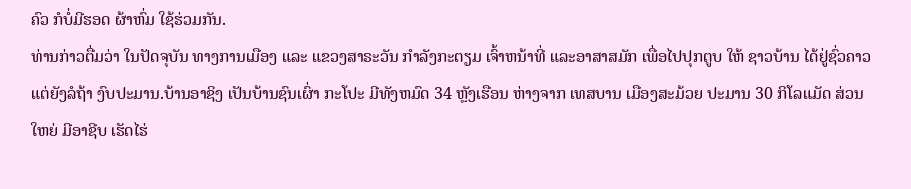ຄົວ ກໍບໍ່ມີຮອດ ຜ້າຫົ່ມ ໃຊ້ຮ່ວມກັນ.
ທ່ານກ່າວຕື່ມວ່າ ໃນປັດຈຸບັນ ທາງການເມືອງ ແລະ ແຂວງສາຣະວັນ ກຳລັງກະຕຽມ ເຈົ້າຫນ້າທີ່ ແລະອາສາສມັກ ເພື່ອໄປປຸກຕູບ ໃຫ້ ຊາວບ້ານ ໄດ້ຢູ່ຊົ່ວຄາວ ແຕ່ຍັງລໍຖ້າ ງົບປະມານ.ບ້ານອາຊິງ ເປັນບ້ານຊົນເຜົ່າ ກະໂປະ ມີທັງຫມົດ 34 ຫຼັງເຮືອນ ຫ່າງຈາກ ເທສບານ ເມືອງສະມ້ວຍ ປະມານ 30 ກິໂລແມັດ ສ່ວນໃຫຍ່ ມີອາຊີບ ເຮັດໄຮ່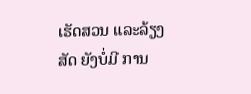ເຮັດສວນ ແລະລ້ຽງສັດ ຍັງບໍ່ມີ ການ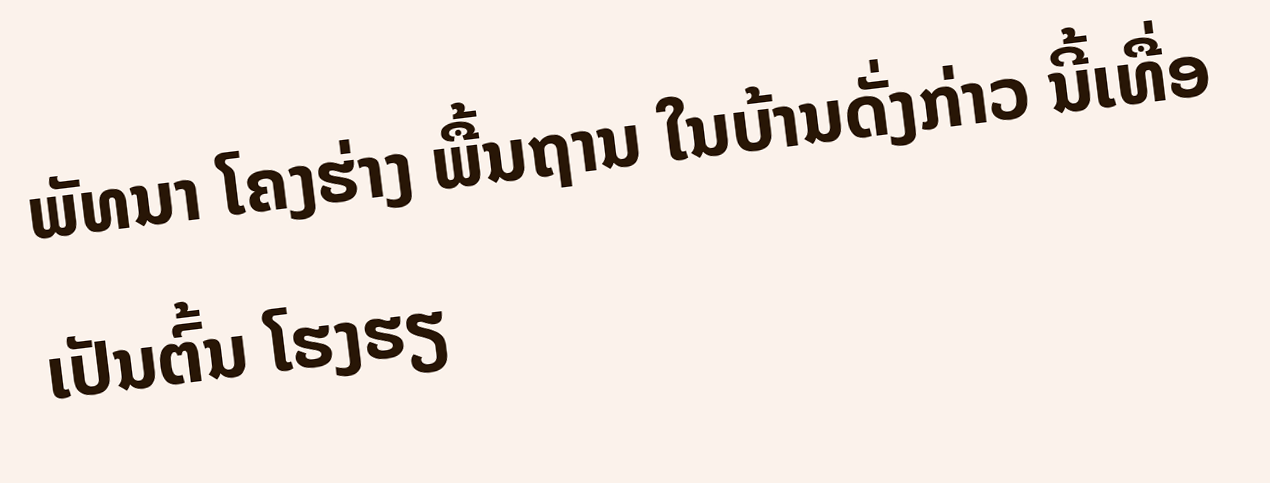ພັທນາ ໂຄງຮ່າງ ພື້ນຖານ ໃນບ້ານດັ່ງກ່າວ ນີ້ເທື່ອ ເປັນຕົ້ນ ໂຮງຮຽ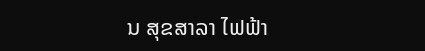ນ ສຸຂສາລາ ໄຟຟ້າ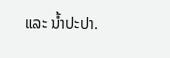ແລະ ນ້ຳປະປາ.